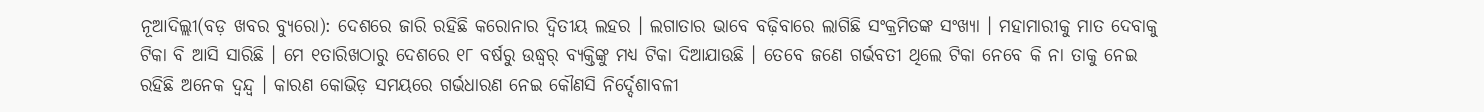ନୂଆଦିଲ୍ଲୀ(ବଡ଼ ଖବର ବ୍ୟୁରୋ): ଦେଶରେ ଜାରି ରହିଛି କରୋନାର ଦ୍ୱିତୀୟ ଲହର । ଲଗାତାର ଭାବେ ବଢ଼ିବାରେ ଲାଗିଛି ସଂକ୍ରମିତଙ୍କ ସଂଖ୍ୟା । ମହାମାରୀକୁ ମାତ ଦେବାକୁ ଟିକା ବି ଆସି ସାରିଛି । ମେ ୧ତାରିଖଠାରୁ ଦେଶରେ ୧୮ ବର୍ଷରୁ ଉଦ୍ଧ୍ୱର୍ ବ୍ୟକ୍ତିଙ୍କୁ ମଧ୍ୟ ଟିକା ଦିଆଯାଉଛି । ତେବେ ଜଣେ ଗର୍ଭବତୀ ଥିଲେ ଟିକା ନେବେ କି ନା ତାକୁ ନେଇ ରହିଛି ଅନେକ ଦ୍ୱନ୍ଦ୍ୱ । କାରଣ କୋଭିଡ଼ ସମୟରେ ଗର୍ଭଧାରଣ ନେଇ କୌଣସି ନିର୍ଦ୍ଦେଶାବଳୀ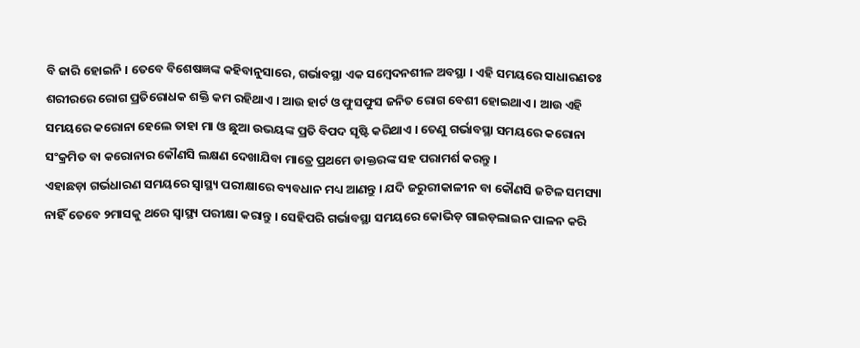ବି ଜାରି ହୋଇନି । ତେବେ ବିଶେଷଜ୍ଞଙ୍କ କହିବାନୁସାରେ, ଗର୍ଭାବସ୍ଥା ଏକ ସମ୍ବେଦନଶୀଳ ଅବସ୍ଥା । ଏହି ସମୟରେ ସାଧାରଣତଃ ଶରୀରରେ ରୋଗ ପ୍ରତିରୋଧକ ଶକ୍ତି କମ ରହିଥାଏ । ଆଉ ହାର୍ଟ ଓ ଫୁସଫୁସ ଜନିତ ରୋଗ ବେଶୀ ହୋଇଥାଏ । ଆଉ ଏହି ସମୟରେ କରୋନା ହେଲେ ତାହା ମା ଓ ଛୁଆ ଉଭୟଙ୍କ ପ୍ରତି ବିପଦ ସୃଷ୍ଟି କରିଥାଏ । ତେଣୁ ଗର୍ଭାବସ୍ଥା ସମୟରେ କରୋନା ସଂକ୍ରମିତ ବା କରୋନାର କୌଣସି ଲକ୍ଷଣ ଦେଖାଯିବା ମାତ୍ରେ ପ୍ରଥମେ ଡାକ୍ତରଙ୍କ ସହ ପରାମର୍ଶ କରନ୍ତୁ ।
ଏହାଛଡ଼ା ଗର୍ଭଧାରଣ ସମୟରେ ସ୍ୱାସ୍ଥ୍ୟ ପରୀକ୍ଷାରେ ବ୍ୟବଧାନ ମଧ୍ୟ ଆଣନ୍ତୁ । ଯଦି ଜରୁରୀକାଳୀନ ବା କୌଣସି ଜଟିଳ ସମସ୍ୟା ନାହିଁ ତେବେ ୨ମାସକୁ ଥରେ ସ୍ୱାସ୍ଥ୍ୟ ପରୀକ୍ଷା କରାନ୍ତୁ । ସେହିପରି ଗର୍ଭାବସ୍ଥା ସମୟରେ କୋଭିଡ଼ ଗାଇଡ଼ଲାଇନ ପାଳନ କରି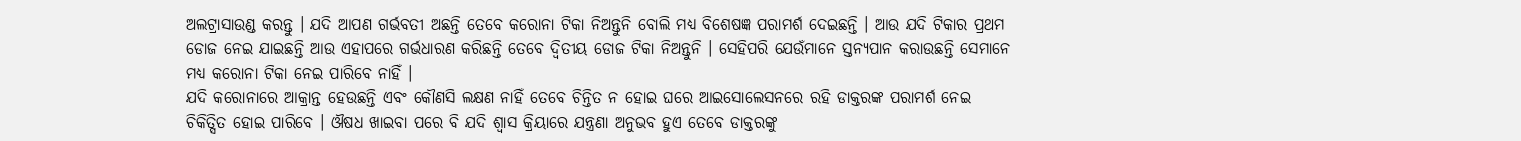ଅଲଟ୍ରାସାଉଣ୍ଡ କରନ୍ତୁ । ଯଦି ଆପଣ ଗର୍ଭବତୀ ଅଛନ୍ତି ତେବେ କରୋନା ଟିକା ନିଅନ୍ତୁନି ବୋଲି ମଧ୍ୟ ବିଶେଷଜ୍ଞ ପରାମର୍ଶ ଦେଇଛନ୍ତି । ଆଉ ଯଦି ଟିକାର ପ୍ରଥମ ଡୋଜ ନେଇ ଯାଇଛନ୍ତି ଆଉ ଏହାପରେ ଗର୍ଭଧାରଣ କରିଛନ୍ତି ତେବେ ଦ୍ୱିତୀୟ ଡୋଜ ଟିକା ନିଅନ୍ତୁନି । ସେହିପରି ଯେଉଁମାନେ ସ୍ତନ୍ୟପାନ କରାଉଛନ୍ତି ସେମାନେ ମଧ୍ୟ କରୋନା ଟିକା ନେଇ ପାରିବେ ନାହିଁ ।
ଯଦି କରୋନାରେ ଆକ୍ରାନ୍ତ ହେଉଛନ୍ତି ଏବଂ କୌଣସି ଲକ୍ଷଣ ନାହିଁ ତେବେ ଚିନ୍ତିତ ନ ହୋଇ ଘରେ ଆଇସୋଲେସନରେ ରହି ଡାକ୍ତରଙ୍କ ପରାମର୍ଶ ନେଇ ଚିକିତ୍ସିତ ହୋଇ ପାରିବେ । ଔଷଧ ଖାଇବା ପରେ ବି ଯଦି ଶ୍ୱାସ କ୍ରିୟାରେ ଯନ୍ତ୍ରଣା ଅନୁଭବ ହୁଏ ତେବେ ଡାକ୍ତରଙ୍କୁ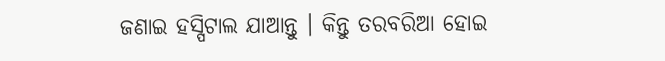ଜଣାଇ ହସ୍ପିଟାଲ ଯାଆନ୍ତୁ । କିନ୍ତୁ ତରବରିଆ ହୋଇ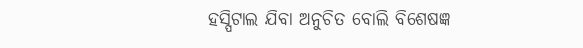ହସ୍ପିଟାଲ ଯିବା ଅନୁଚିତ ବୋଲି ବିଶେଷଜ୍ଞ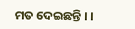ମତ ଦେଇଛନ୍ତି । ।